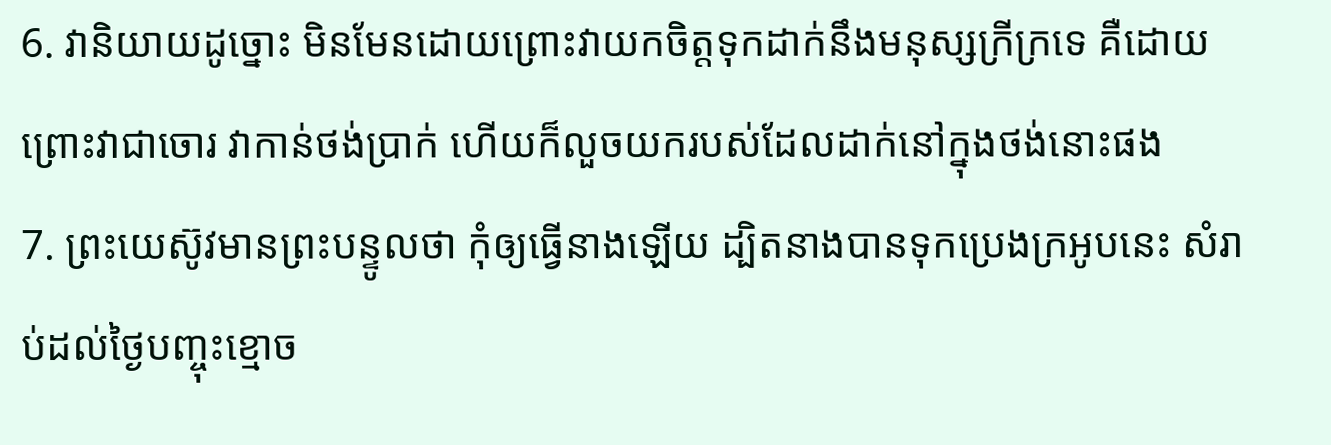6. វានិយាយដូច្នោះ មិនមែនដោយព្រោះវាយកចិត្តទុកដាក់នឹងមនុស្សក្រីក្រទេ គឺដោយព្រោះវាជាចោរ វាកាន់ថង់ប្រាក់ ហើយក៏លួចយករបស់ដែលដាក់នៅក្នុងថង់នោះផង
7. ព្រះយេស៊ូវមានព្រះបន្ទូលថា កុំឲ្យធ្វើនាងឡើយ ដ្បិតនាងបានទុកប្រេងក្រអូបនេះ សំរាប់ដល់ថ្ងៃបញ្ចុះខ្មោច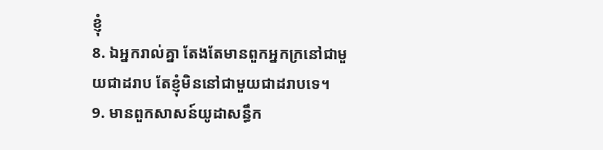ខ្ញុំ
8. ឯអ្នករាល់គ្នា តែងតែមានពួកអ្នកក្រនៅជាមួយជាដរាប តែខ្ញុំមិននៅជាមួយជាដរាបទេ។
9. មានពួកសាសន៍យូដាសន្ធឹក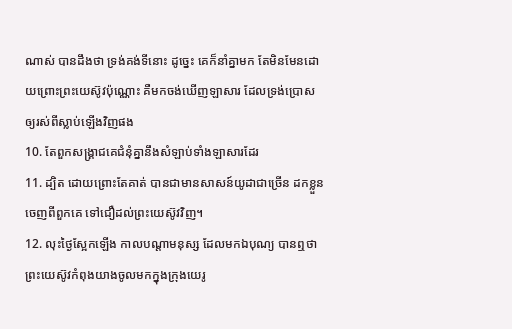ណាស់ បានដឹងថា ទ្រង់គង់ទីនោះ ដូច្នេះ គេក៏នាំគ្នាមក តែមិនមែនដោយព្រោះព្រះយេស៊ូវប៉ុណ្ណោះ គឺមកចង់ឃើញឡាសារ ដែលទ្រង់ប្រោសឲ្យរស់ពីស្លាប់ឡើងវិញផង
10. តែពួកសង្គ្រាជគេជំនុំគ្នានឹងសំឡាប់ទាំងឡាសារដែរ
11. ដ្បិត ដោយព្រោះតែគាត់ បានជាមានសាសន៍យូដាជាច្រើន ដកខ្លួនចេញពីពួកគេ ទៅជឿដល់ព្រះយេស៊ូវវិញ។
12. លុះថ្ងៃស្អែកឡើង កាលបណ្តាមនុស្ស ដែលមកឯបុណ្យ បានឮថា ព្រះយេស៊ូវកំពុងយាងចូលមកក្នុងក្រុងយេរូ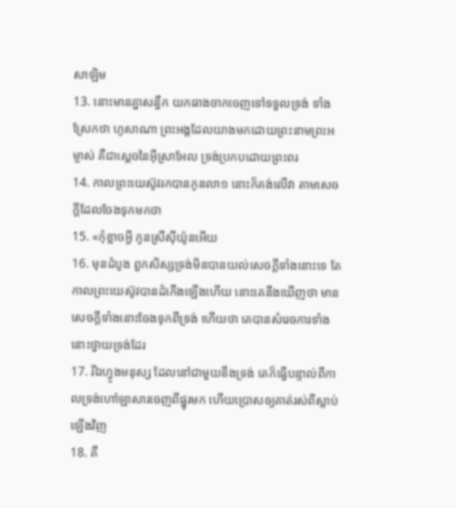សាឡិម
13. នោះមានគ្នាសន្ធឹក យកធាងចាកចេញទៅទទួលទ្រង់ ទាំងស្រែកថា ហូសាណា ព្រះអង្គដែលយាងមកដោយព្រះនាមព្រះអម្ចាស់ គឺជាស្តេចនៃអ៊ីស្រាអែល ទ្រង់ប្រកបដោយព្រះពរ
14. កាលព្រះយេស៊ូវរកបានកូនលា១ នោះក៏គង់លើវា តាមសេចក្តីដែលចែងទុកមកថា
15. «កុំខ្លាចអ្វី កូនស្រីស៊ីយ៉ូនអើយ
16. មុនដំបូង ពួកសិស្សទ្រង់មិនបានយល់សេចក្តីទាំងនោះទេ តែកាលព្រះយេស៊ូវបានដំកើងឡើងហើយ នោះគេនឹងឃើញថា មានសេចក្តីទាំងនោះចែងទុកពីទ្រង់ ហើយថា គេបានសំរេចការទាំងនោះថ្វាយទ្រង់ដែរ
17. រីឯហ្វូងមនុស្ស ដែលនៅជាមួយនឹងទ្រង់ គេក៏ធ្វើបន្ទាល់ពីកាលទ្រង់ហៅឡាសារចេញពីផ្នូរមក ហើយប្រោសឲ្យគាត់រស់ពីស្លាប់ឡើងវិញ
18. គឺ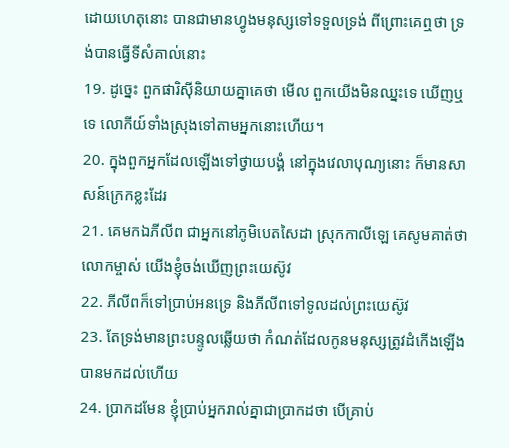ដោយហេតុនោះ បានជាមានហ្វូងមនុស្សទៅទទួលទ្រង់ ពីព្រោះគេឮថា ទ្រង់បានធ្វើទីសំគាល់នោះ
19. ដូច្នេះ ពួកផារិស៊ីនិយាយគ្នាគេថា មើល ពួកយើងមិនឈ្នះទេ ឃើញឬទេ លោកីយ៍ទាំងស្រុងទៅតាមអ្នកនោះហើយ។
20. ក្នុងពួកអ្នកដែលឡើងទៅថ្វាយបង្គំ នៅក្នុងវេលាបុណ្យនោះ ក៏មានសាសន៍ក្រេកខ្លះដែរ
21. គេមកឯភីលីព ជាអ្នកនៅភូមិបេតសៃដា ស្រុកកាលីឡេ គេសូមគាត់ថា លោកម្ចាស់ យើងខ្ញុំចង់ឃើញព្រះយេស៊ូវ
22. ភីលីពក៏ទៅប្រាប់អនទ្រេ និងភីលីពទៅទូលដល់ព្រះយេស៊ូវ
23. តែទ្រង់មានព្រះបន្ទូលឆ្លើយថា កំណត់ដែលកូនមនុស្សត្រូវដំកើងឡើង បានមកដល់ហើយ
24. ប្រាកដមែន ខ្ញុំប្រាប់អ្នករាល់គ្នាជាប្រាកដថា បើគ្រាប់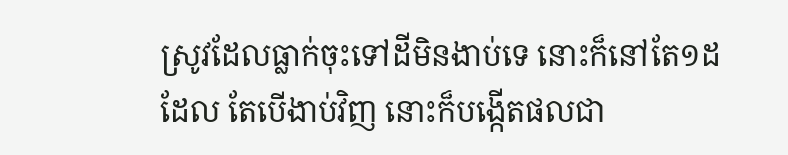ស្រូវដែលធ្លាក់ចុះទៅដីមិនងាប់ទេ នោះក៏នៅតែ១ដដែល តែបើងាប់វិញ នោះក៏បង្កើតផលជា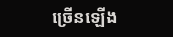ច្រើនឡើង